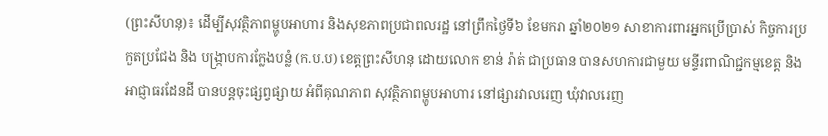(ព្រះសីហនុ)៖ ដើម្បីសុវត្ថិភាពម្ហូបអាហារ និងសុខភាពប្រជាពលរដ្ឋ នៅព្រឹកថ្ងៃទី៦ ខែមករា ឆ្នាំ២០២១ សាខាការពារអ្នកប្រើប្រាស់ កិច្ចការប្រកួតប្រជែង និង បង្ក្រាបការក្លែងបន្លំ (ក.ប.ប) ខេត្ដព្រះសីហនុ ដោយលោក ខាន់ រ៉ាត់ ជាប្រធាន បានសហការជាមួយ មន្ទីរពាណិជ្ជកម្មខេត្ត និងអាជ្ញាធរដែនដី បានបន្តចុះផ្សព្វផ្សាយ អំពីគុណភាព សុវត្ថិភាពម្ហូបអាហារ នៅផ្សារវាលរេញ ឃុំវាលរេញ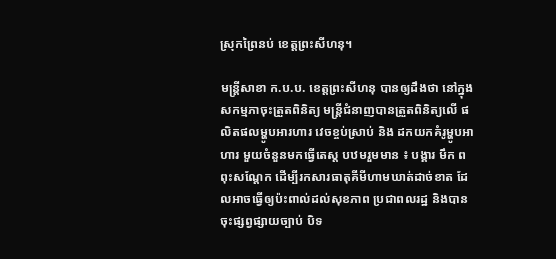ស្រុកព្រៃនប់ ខេត្តព្រះសីហនុ។

មន្រ្តីសាខា ក.ប.ប. ខេត្តព្រះសីហនុ បានឲ្យដឹងថា នៅក្នុងសកម្មភាចុះត្រួតពិនិត្យ មន្រ្តីជំនាញបានត្រួតពិនិត្យលើ ផលិតផលម្ហូបអារហារ វេចខ្ចប់ស្រាប់ និង ដកយកគំរូម្ហូបអាហារ មួយចំនួនមកធ្វើតេស្ត បឋមរួមមាន ៖ បង្គារ មឹក ពពុះសណ្តែក ដើម្បីរកសារធាតុគីមីហាមឃាត់ដាច់ខាត ដែលអាចធ្វើឲ្យប៉ះពាល់ដល់សុខភាព ប្រជាពលរដ្ឋ និងបានចុះផ្សព្វផ្សាយច្បាប់ បិទ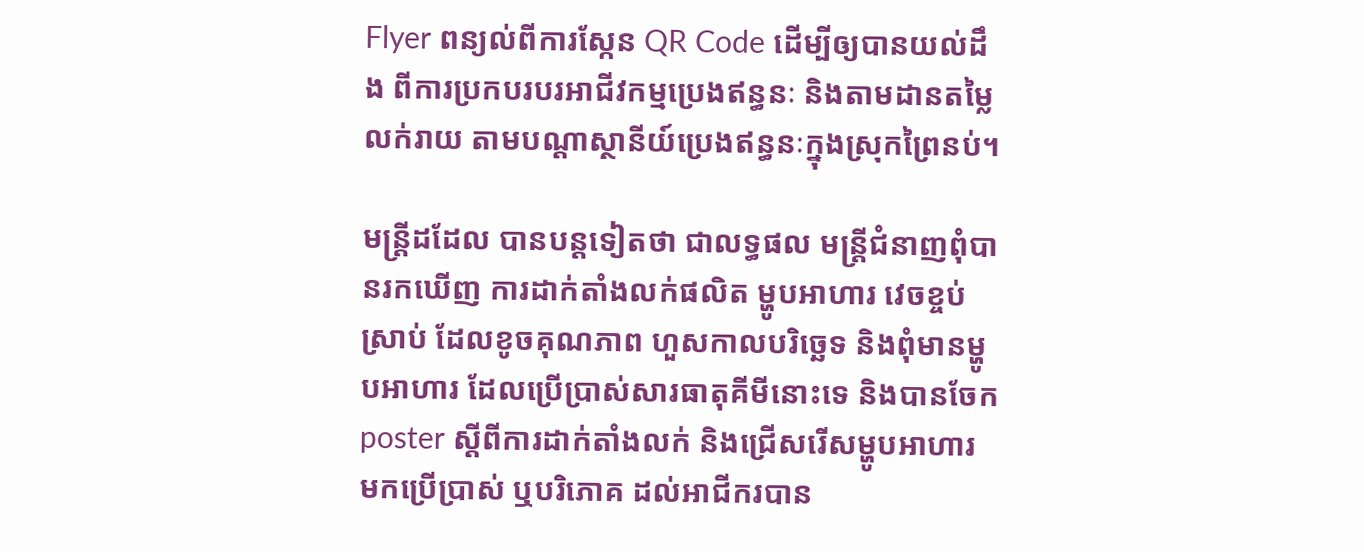Flyer ពន្យល់ពីការស្កែន QR Code ដើម្បីឲ្យបានយល់ដឹង ពីការប្រកបរបរអាជីវកម្មប្រេងឥន្ធនៈ និងតាមដានតម្លៃលក់រាយ តាមបណ្តាស្ថានីយ៍ប្រេងឥន្ធនៈក្នុងស្រុកព្រៃនប់។

មន្រ្តីដដែល បានបន្តទៀតថា ជាលទ្ធផល មន្ត្រីជំនាញពុំបានរកឃើញ ការដាក់តាំងលក់ផលិត ម្ហូបអាហារ វេចខ្ចប់ស្រាប់ ដែលខូចគុណភាព ហួសកាលបរិច្ឆេទ និងពុំមានម្ហូបអាហារ ដែលប្រើប្រាស់សារធាតុគីមីនោះទេ និងបានចែក poster ស្តីពីការដាក់តាំងលក់ និងជ្រើសរើសម្ហូបអាហារ មកប្រើប្រាស់ ឬបរិភោគ ដល់អាជីករបាន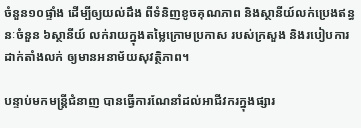ចំនួន១០ផ្ទាំង ដើម្បីឲ្យយល់ដឹង ពីទំនិញខូចគុណភាព និងស្ថានីយ៍លក់ប្រេងឥន្ធនៈចំនួន ៦ស្ថានីយ៍ លក់រាយក្នុងតម្លៃក្រោមប្រកាស របស់ក្រសួង និងរបៀបការដាក់តាំងលក់ ឲ្យមានអនាម័យសុវត្ថិភាព។

បន្ទាប់មកមន្ត្រីជំនាញ បានធ្វើការណែនាំដល់អាជីវករក្នុងផ្សារ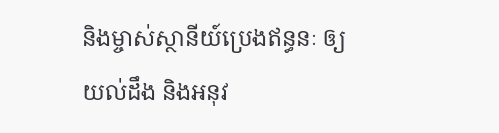និងម្ចាស់ស្ថានីយ៍ប្រេងឥន្ធនៈ ឲ្យយល់ដឹង និងអនុវ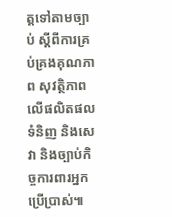ត្តទៅតាមច្បាប់ ស្តីពីការគ្រប់គ្រងគុណភាព សុវត្ថិភាព លើផលិតផល ទំនិញ និងសេវា និងច្បាប់កិច្ចការពារអ្នកប្រើប្រាស់៕